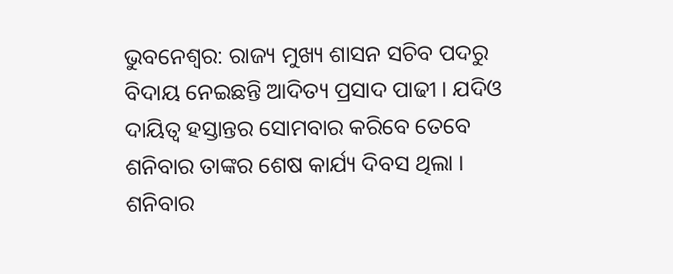ଭୁବନେଶ୍ବର: ରାଜ୍ୟ ମୁଖ୍ୟ ଶାସନ ସଚିବ ପଦରୁ ବିଦାୟ ନେଇଛନ୍ତି ଆଦିତ୍ୟ ପ୍ରସାଦ ପାଢୀ । ଯଦିଓ ଦାୟିତ୍ବ ହସ୍ତାନ୍ତର ସୋମବାର କରିବେ ତେବେ ଶନିବାର ତାଙ୍କର ଶେଷ କାର୍ଯ୍ୟ ଦିବସ ଥିଲା । ଶନିବାର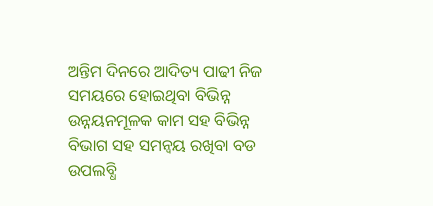ଅନ୍ତିମ ଦିନରେ ଆଦିତ୍ୟ ପାଢୀ ନିଜ ସମୟରେ ହୋଇଥିବା ବିଭିନ୍ନ ଉନ୍ନୟନମୂଳକ କାମ ସହ ବିଭିନ୍ନ ବିଭାଗ ସହ ସମନ୍ବୟ ରଖିବା ବଡ ଉପଲବ୍ଧି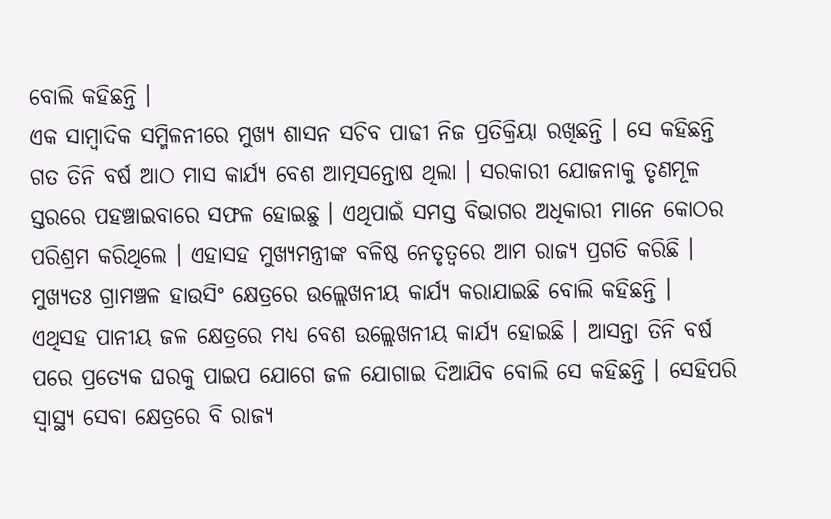ବୋଲି କହିଛନ୍ତି ।
ଏକ ସାମ୍ବାଦିକ ସମ୍ମିଳନୀରେ ମୁଖ୍ୟ ଶାସନ ସଚିବ ପାଢୀ ନିଜ ପ୍ରତିକ୍ରିୟା ରଖିଛନ୍ତି । ସେ କହିଛନ୍ତି ଗତ ତିନି ବର୍ଷ ଆଠ ମାସ କାର୍ଯ୍ୟ ବେଶ ଆତ୍ମସନ୍ତୋଷ ଥିଲା । ସରକାରୀ ଯୋଜନାକୁ ତୃଣମୂଳ ସ୍ତରରେ ପହଞ୍ଚାଇବାରେ ସଫଳ ହୋଇଛୁ । ଏଥିପାଇଁ ସମସ୍ତ ବିଭାଗର ଅଧିକାରୀ ମାନେ କୋଠର ପରିଶ୍ରମ କରିଥିଲେ । ଏହାସହ ମୁଖ୍ୟମନ୍ତ୍ରୀଙ୍କ ବଳିଷ୍ଠ ନେତୃତ୍ବରେ ଆମ ରାଜ୍ୟ ପ୍ରଗତି କରିଛି । ମୁଖ୍ୟତଃ ଗ୍ରାମଞ୍ଚଳ ହାଉସିଂ କ୍ଷେତ୍ରରେ ଉଲ୍ଲେଖନୀୟ କାର୍ଯ୍ୟ କରାଯାଇଛି ବୋଲି କହିଛନ୍ତି ।
ଏଥିସହ ପାନୀୟ ଜଳ କ୍ଷେତ୍ରରେ ମଧ୍ୟ ବେଶ ଉଲ୍ଲେଖନୀୟ କାର୍ଯ୍ୟ ହୋଇଛି । ଆସନ୍ତା ତିନି ବର୍ଷ ପରେ ପ୍ରତ୍ୟେକ ଘରକୁ ପାଇପ ଯୋଗେ ଜଳ ଯୋଗାଇ ଦିଆଯିବ ବୋଲି ସେ କହିଛନ୍ତି । ସେହିପରି ସ୍ବାସ୍ଥ୍ୟ ସେବା କ୍ଷେତ୍ରରେ ବି ରାଜ୍ୟ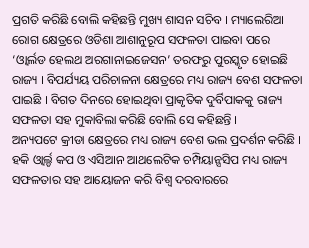ପ୍ରଗତି କରିଛି ବୋଲି କହିଛନ୍ତି ମୁଖ୍ୟ ଶାସନ ସଚିବ । ମ୍ୟାଲେରିଆ ରୋଗ କ୍ଷେତ୍ରରେ ଓଡିଶା ଆଶାନୁରୂପ ସଫଳତା ପାଇବା ପରେ ‘ଓ୍ଵାର୍ଲଡ ହେଲଥ ଅରଗାନାଇଜେସନ’ ତରଫରୁ ପୁରସ୍କୃତ ହୋଇଛି ରାଜ୍ୟ । ବିପର୍ଯ୍ୟୟ ପରିଚାଳନା କ୍ଷେତ୍ରରେ ମଧ୍ୟ ରାଜ୍ୟ ବେଶ ସଫଳତା ପାଇଛି । ବିଗତ ଦିନରେ ହୋଇଥିବା ପ୍ରାକୃତିକ ଦୁର୍ବିପାକକୁ ରାଜ୍ୟ ସଫଳତା ସହ ମୁକାବିଲା କରିଛି ବୋଲି ସେ କହିଛନ୍ତି ।
ଅନ୍ୟପଟେ କ୍ରୀଡା କ୍ଷେତ୍ରରେ ମଧ୍ୟ ରାଜ୍ୟ ବେଶ ଭଲ ପ୍ରଦର୍ଶନ କରିଛି । ହକି ଓ୍ଵାର୍ଲ୍ଡ କପ ଓ ଏସିଆନ ଆଥଲେଟିକ ଚମ୍ପିୟାନ୍ସସିପ ମଧ୍ୟ ରାଜ୍ୟ ସଫଳତାର ସହ ଆୟୋଜନ କରି ବିଶ୍ବ ଦରବାରରେ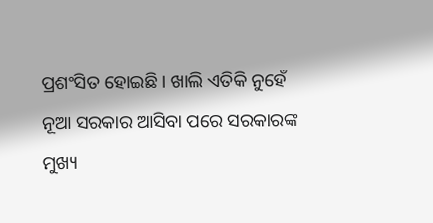ପ୍ରଶଂସିତ ହୋଇଛି । ଖାଲି ଏତିକି ନୁହେଁ ନୂଆ ସରକାର ଆସିବା ପରେ ସରକାରଙ୍କ ମୁଖ୍ୟ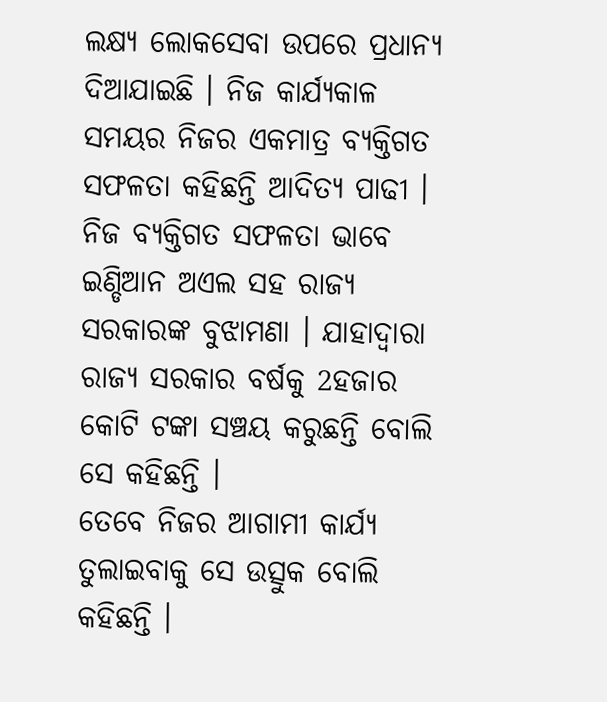ଲକ୍ଷ୍ୟ ଲୋକସେବା ଉପରେ ପ୍ରଧାନ୍ୟ ଦିଆଯାଇଛି । ନିଜ କାର୍ଯ୍ୟକାଳ ସମୟର ନିଜର ଏକମାତ୍ର ବ୍ୟକ୍ତିଗତ ସଫଳତା କହିଛନ୍ତି ଆଦିତ୍ୟ ପାଢୀ । ନିଜ ବ୍ୟକ୍ତିଗତ ସଫଳତା ଭାବେ ଇଣ୍ଡିଆନ ଅଏଲ ସହ ରାଜ୍ୟ ସରକାରଙ୍କ ବୁଝାମଣା । ଯାହାଦ୍ବାରା ରାଜ୍ୟ ସରକାର ବର୍ଷକୁ 2ହଜାର କୋଟି ଟଙ୍କା ସଞ୍ଚୟ କରୁଛନ୍ତି ବୋଲି ସେ କହିଛନ୍ତି ।
ତେବେ ନିଜର ଆଗାମୀ କାର୍ଯ୍ୟ ତୁଲାଇବାକୁ ସେ ଉତ୍ସୁକ ବୋଲି କହିଛନ୍ତି ।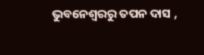ଭୁବନେଶ୍ବରରୁ ତପନ ଦାସ ,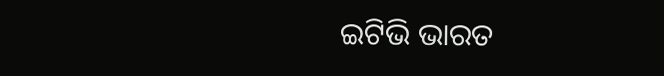ଇଟିଭି ଭାରତ